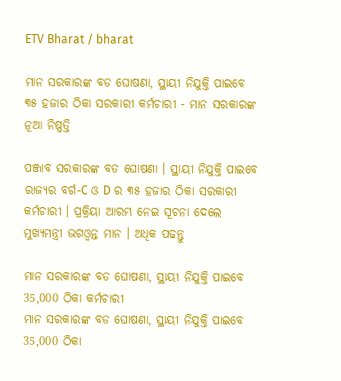ETV Bharat / bharat

ମାନ ସରକାରଙ୍କ ବଡ ଘୋଷଣା, ସ୍ଥାୟୀ ନିଯୁକ୍ତି ପାଇବେ ୩୫ ହଜାର ଠିକା ସରକାରୀ କର୍ମଚାରୀ - ମାନ ସରକାରଙ୍କ ନୂଆ ନିଷ୍ପତ୍ତି

ପଞ୍ଜାବ ସରକାରଙ୍କ ବଡ ଘୋଷଣା । ସ୍ଥାୟୀ ନିଯୁକ୍ତି ପାଇବେ ରାଜ୍ୟର ବର୍ଗ-C ଓ D ର ୩୫ ହଜାର ଠିକା ସରକାରୀ କର୍ମଚାରୀ । ପ୍ରକ୍ରିୟା ଆରମ୍ଭ ନେଇ ସୂଚନା ଦେଲେ ମୁଖ୍ୟମନ୍ତ୍ରୀ ଭଗଓ୍ବନ୍ତ ମାନ । ଅଧିକ ପଢନ୍ତୁ

ମାନ ସରକାରଙ୍କ ବଡ ଘୋଷଣା, ସ୍ଥାୟୀ ନିଯୁକ୍ତି ପାଇବେ 35,000 ଠିକା କର୍ମଚାରୀ
ମାନ ସରକାରଙ୍କ ବଡ ଘୋଷଣା, ସ୍ଥାୟୀ ନିଯୁକ୍ତି ପାଇବେ 35,000 ଠିକା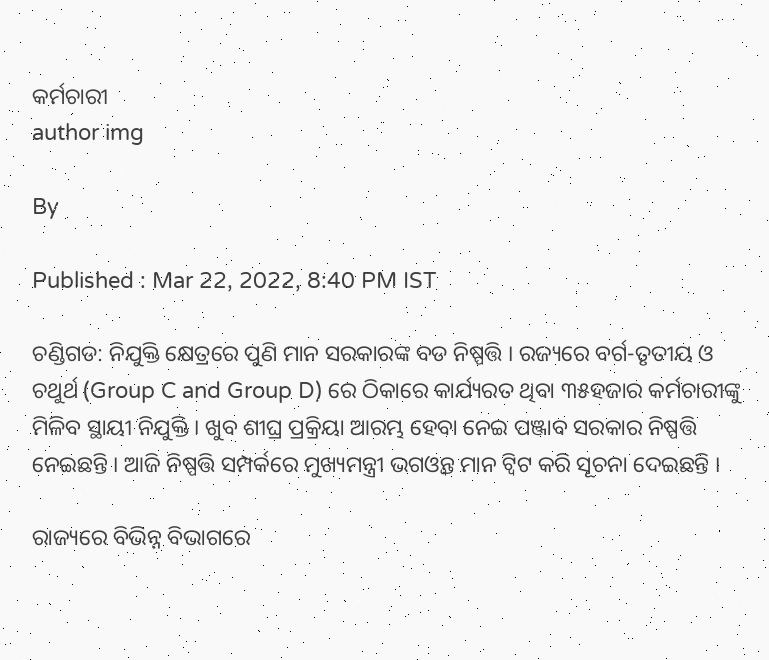କର୍ମଚାରୀ
author img

By

Published : Mar 22, 2022, 8:40 PM IST

ଚଣ୍ଡିଗଡ: ନିଯୁକ୍ତି କ୍ଷେତ୍ରରେ ପୁଣି ମାନ ସରକାରଙ୍କ ବଡ ନିଷ୍ପତ୍ତି । ରଜ୍ୟରେ ବର୍ଗ-ତୃତୀୟ ଓ ଚଥୁର୍ଥ (Group C and Group D) ରେ ଠିକାରେ କାର୍ଯ୍ୟରତ ଥିବା ୩୫ହଜାର କର୍ମଚାରୀଙ୍କୁ ମିଳିବ ସ୍ଥାୟୀ ନିଯୁକ୍ତି । ଖୁବ ଶୀଘ୍ର ପ୍ରକ୍ରିୟା ଆରମ୍ଭ ହେବା ନେଇ ପଞ୍ଜାବ ସରକାର ନିଷ୍ପତ୍ତି ନେଇଛନ୍ତି । ଆଜି ନିଷ୍ପତ୍ତି ସମ୍ପର୍କରେ ମୁଖ୍ୟମନ୍ତ୍ରୀ ଭଗଓ୍ବନ୍ତ ମାନ ଟ୍ବିଟ କରି ସୂଚନା ଦେଇଛନ୍ତି ।

ରାଜ୍ୟରେ ବିଭିନ୍ନ ବିଭାଗରେ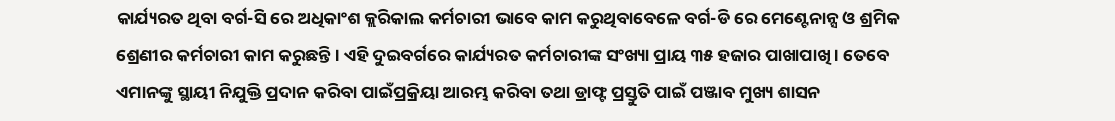କାର୍ଯ୍ୟରତ ଥିବା ବର୍ଗ-ସି ରେ ଅଧିକାଂଶ କ୍ଲରିକାଲ କର୍ମଚାରୀ ଭାବେ କାମ କରୁଥିବାବେଳେ ବର୍ଗ-ଡି ରେ ମେଣ୍ଟେନାନ୍ସ ଓ ଶ୍ରମିକ ଶ୍ରେଣୀର କର୍ମଚାରୀ କାମ କରୁଛନ୍ତି । ଏହି ଦୁଇବର୍ଗରେ କାର୍ଯ୍ୟରତ କର୍ମଚାରୀଙ୍କ ସଂଖ୍ୟା ପ୍ରାୟ ୩୫ ହଜାର ପାଖାପାଖି । ତେବେ ଏମାନଙ୍କୁ ସ୍ଥାୟୀ ନିଯୁକ୍ତି ପ୍ରଦାନ କରିବା ପାଇଁପ୍ରକ୍ରିୟା ଆରମ୍ଭ କରିବା ତଥା ଡ୍ରାଫ୍ଟ ପ୍ରସ୍ତୁତି ପାଇଁ ପଞ୍ଜାବ ମୁଖ୍ୟ ଶାସନ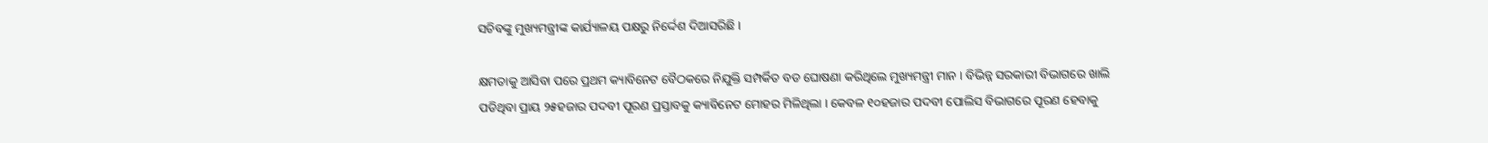ସଚିବଙ୍କୁ ମୁଖ୍ୟମନ୍ତ୍ରୀଙ୍କ କାର୍ଯ୍ୟାଳୟ ପକ୍ଷରୁ ନିର୍ଦ୍ଦେଶ ଦିଆସରିଛି ।

କ୍ଷମତାକୁ ଆସିବା ପରେ ପ୍ରଥମ କ୍ୟାବିନେଟ ବୈଠକରେ ନିଯୁକ୍ତି ସମ୍ପର୍କିତ ବଡ ଘୋଷଣା କରିଥିଲେ ମୁଖ୍ୟମନ୍ତ୍ରୀ ମାନ । ବିଭିନ୍ନ ସରକାରୀ ବିଭାଗରେ ଖାଲି ପଡିଥିବା ପ୍ରାୟ ୨୫ହଜାର ପଦବୀ ପୂରଣ ପ୍ରସ୍ତାବକୁ କ୍ୟାବିନେଟ ମୋହର ମିଳିଥିଲା । କେବଳ ୧୦ହଜାର ପଦବୀ ପୋଲିସ ବିଭାଗରେ ପୂରଣ ହେବାକୁ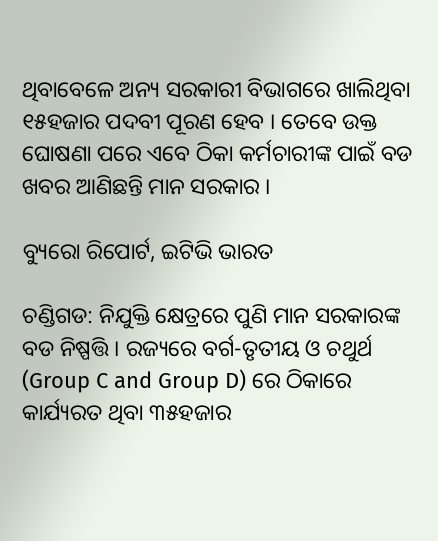ଥିବାବେଳେ ଅନ୍ୟ ସରକାରୀ ବିଭାଗରେ ଖାଲିଥିବା ୧୫ହଜାର ପଦବୀ ପୂରଣ ହେବ । ତେବେ ଉକ୍ତ ଘୋଷଣା ପରେ ଏବେ ଠିକା କର୍ମଚାରୀଙ୍କ ପାଇଁ ବଡ ଖବର ଆଣିଛନ୍ତି ମାନ ସରକାର ।

ବ୍ୟୁରୋ ରିପୋର୍ଟ, ଇଟିଭି ଭାରତ

ଚଣ୍ଡିଗଡ: ନିଯୁକ୍ତି କ୍ଷେତ୍ରରେ ପୁଣି ମାନ ସରକାରଙ୍କ ବଡ ନିଷ୍ପତ୍ତି । ରଜ୍ୟରେ ବର୍ଗ-ତୃତୀୟ ଓ ଚଥୁର୍ଥ (Group C and Group D) ରେ ଠିକାରେ କାର୍ଯ୍ୟରତ ଥିବା ୩୫ହଜାର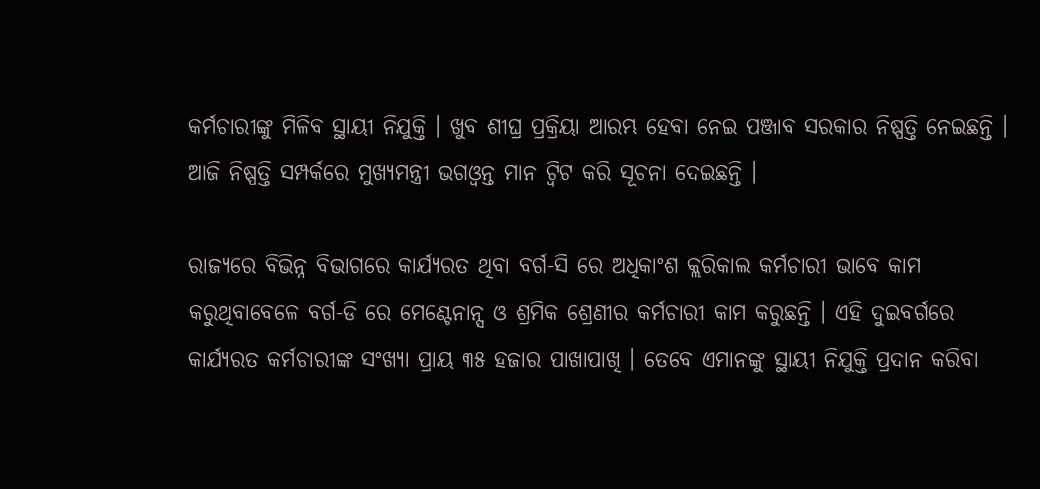କର୍ମଚାରୀଙ୍କୁ ମିଳିବ ସ୍ଥାୟୀ ନିଯୁକ୍ତି । ଖୁବ ଶୀଘ୍ର ପ୍ରକ୍ରିୟା ଆରମ୍ଭ ହେବା ନେଇ ପଞ୍ଜାବ ସରକାର ନିଷ୍ପତ୍ତି ନେଇଛନ୍ତି । ଆଜି ନିଷ୍ପତ୍ତି ସମ୍ପର୍କରେ ମୁଖ୍ୟମନ୍ତ୍ରୀ ଭଗଓ୍ବନ୍ତ ମାନ ଟ୍ବିଟ କରି ସୂଚନା ଦେଇଛନ୍ତି ।

ରାଜ୍ୟରେ ବିଭିନ୍ନ ବିଭାଗରେ କାର୍ଯ୍ୟରତ ଥିବା ବର୍ଗ-ସି ରେ ଅଧିକାଂଶ କ୍ଲରିକାଲ କର୍ମଚାରୀ ଭାବେ କାମ କରୁଥିବାବେଳେ ବର୍ଗ-ଡି ରେ ମେଣ୍ଟେନାନ୍ସ ଓ ଶ୍ରମିକ ଶ୍ରେଣୀର କର୍ମଚାରୀ କାମ କରୁଛନ୍ତି । ଏହି ଦୁଇବର୍ଗରେ କାର୍ଯ୍ୟରତ କର୍ମଚାରୀଙ୍କ ସଂଖ୍ୟା ପ୍ରାୟ ୩୫ ହଜାର ପାଖାପାଖି । ତେବେ ଏମାନଙ୍କୁ ସ୍ଥାୟୀ ନିଯୁକ୍ତି ପ୍ରଦାନ କରିବା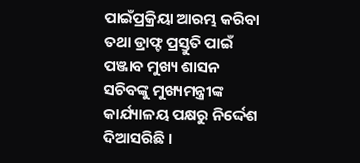ପାଇଁପ୍ରକ୍ରିୟା ଆରମ୍ଭ କରିବା ତଥା ଡ୍ରାଫ୍ଟ ପ୍ରସ୍ତୁତି ପାଇଁ ପଞ୍ଜାବ ମୁଖ୍ୟ ଶାସନ ସଚିବଙ୍କୁ ମୁଖ୍ୟମନ୍ତ୍ରୀଙ୍କ କାର୍ଯ୍ୟାଳୟ ପକ୍ଷରୁ ନିର୍ଦ୍ଦେଶ ଦିଆସରିଛି ।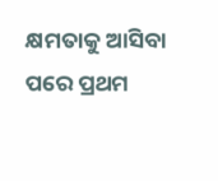କ୍ଷମତାକୁ ଆସିବା ପରେ ପ୍ରଥମ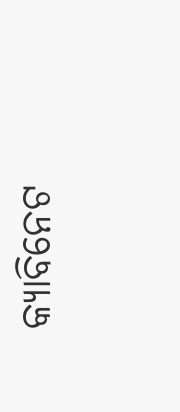କ୍ୟାବିନେଟ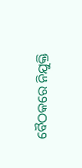ବୈଠକରେ ନିଯୁକ୍ତି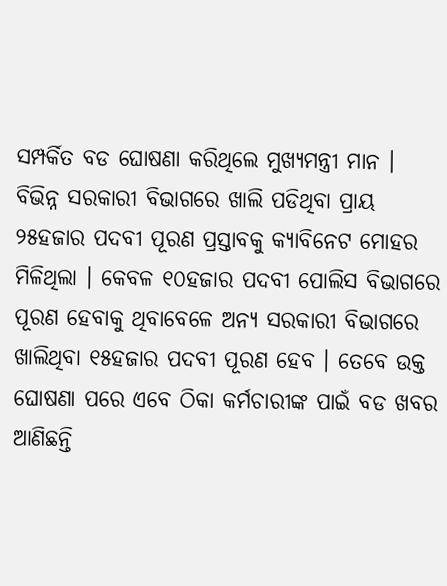ସମ୍ପର୍କିତ ବଡ ଘୋଷଣା କରିଥିଲେ ମୁଖ୍ୟମନ୍ତ୍ରୀ ମାନ । ବିଭିନ୍ନ ସରକାରୀ ବିଭାଗରେ ଖାଲି ପଡିଥିବା ପ୍ରାୟ ୨୫ହଜାର ପଦବୀ ପୂରଣ ପ୍ରସ୍ତାବକୁ କ୍ୟାବିନେଟ ମୋହର ମିଳିଥିଲା । କେବଳ ୧୦ହଜାର ପଦବୀ ପୋଲିସ ବିଭାଗରେ ପୂରଣ ହେବାକୁ ଥିବାବେଳେ ଅନ୍ୟ ସରକାରୀ ବିଭାଗରେ ଖାଲିଥିବା ୧୫ହଜାର ପଦବୀ ପୂରଣ ହେବ । ତେବେ ଉକ୍ତ ଘୋଷଣା ପରେ ଏବେ ଠିକା କର୍ମଚାରୀଙ୍କ ପାଇଁ ବଡ ଖବର ଆଣିଛନ୍ତି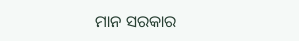ମାନ ସରକାର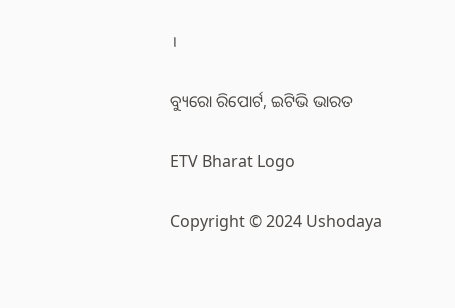।

ବ୍ୟୁରୋ ରିପୋର୍ଟ, ଇଟିଭି ଭାରତ

ETV Bharat Logo

Copyright © 2024 Ushodaya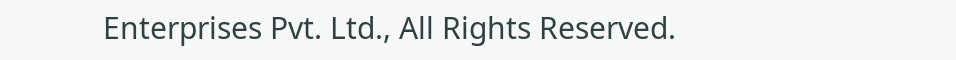Enterprises Pvt. Ltd., All Rights Reserved.